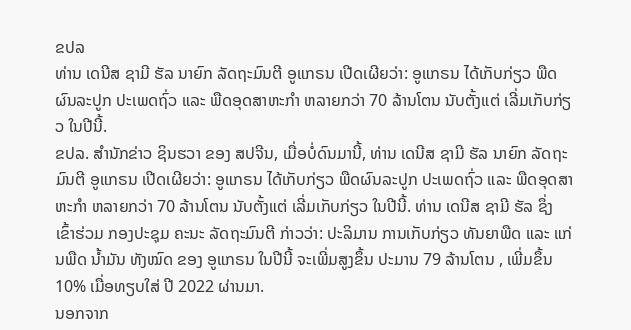ຂປລ
ທ່ານ ເດນີສ ຊາມີ ຮັລ ນາຍົກ ລັດຖະມົນຕີ ອູແກຣນ ເປີດເຜີຍວ່າ: ອູແກຣນ ໄດ້ເກັບກ່ຽວ ພືດຜົນລະປູກ ປະເພດຖົ່ວ ແລະ ພືດອຸດສາຫະກຳ ຫລາຍກວ່າ 70 ລ້ານໂຕນ ນັບຕັ້ງແຕ່ ເລີ່ມເກັບກ່ຽວ ໃນປີນີ້.
ຂປລ. ສຳນັກຂ່າວ ຊິນຮວາ ຂອງ ສປຈີນ, ເມື່ອບໍ່ດົນມານີ້, ທ່ານ ເດນີສ ຊາມີ ຮັລ ນາຍົກ ລັດຖະມົນຕີ ອູແກຣນ ເປີດເຜີຍວ່າ: ອູແກຣນ ໄດ້ເກັບກ່ຽວ ພືດຜົນລະປູກ ປະເພດຖົ່ວ ແລະ ພືດອຸດສາຫະກຳ ຫລາຍກວ່າ 70 ລ້ານໂຕນ ນັບຕັ້ງແຕ່ ເລີ່ມເກັບກ່ຽວ ໃນປີນີ້. ທ່ານ ເດນີສ ຊາມີ ຮັລ ຊຶ່ງ ເຂົ້າຮ່ວມ ກອງປະຊຸມ ຄະນະ ລັດຖະມົນຕີ ກ່າວວ່າ: ປະລິມານ ການເກັບກ່ຽວ ທັນຍາພືດ ແລະ ແກ່ນພືດ ນໍ້າມັນ ທັງໝົດ ຂອງ ອູແກຣນ ໃນປີນີ້ ຈະເພີ່ມສູງຂຶ້ນ ປະມານ 79 ລ້ານໂຕນ , ເພີ່ມຂຶ້ນ 10% ເມື່ອທຽບໃສ່ ປີ 2022 ຜ່ານມາ.
ນອກຈາກ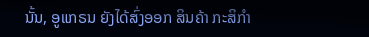ນັ້ນ, ອູແກຣນ ຍັງໄດ້ສົ່ງອອກ ສິນຄ້າ ກະສິກຳ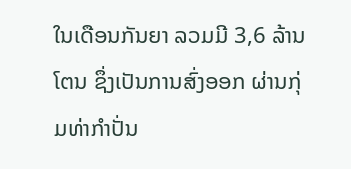ໃນເດືອນກັນຍາ ລວມມີ 3,6 ລ້ານໂຕນ ຊຶ່ງເປັນການສົ່ງອອກ ຜ່ານກຸ່ມທ່າກຳປັ່ນ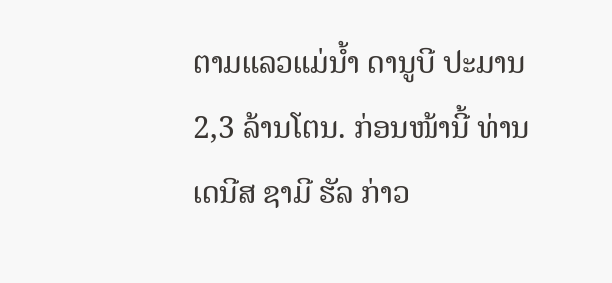ຕາມແລວແມ່ນໍ້າ ດານູບີ ປະມານ 2,3 ລ້ານໂຕນ. ກ່ອນໜ້ານີ້ ທ່ານ ເດນີສ ຊາມີ ຮັລ ກ່າວ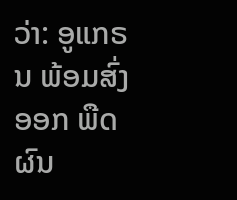ວ່າ: ອູແກຣນ ພ້ອມສົ່ງອອກ ພືດຜົນ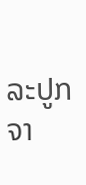ລະປູກ ຈາ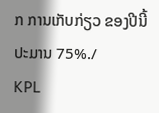ກ ການເກັບກ່ຽວ ຂອງປີນີ້ ປະມານ 75%./
KPL